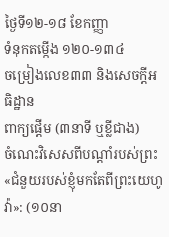ថ្ងៃទី១២-១៨ ខែកញ្ញា
ទំនុកតម្កើង ១២០-១៣៤
ចម្រៀងលេខ៣៣ និងសេចក្ដីអធិដ្ឋាន
ពាក្យផ្ដើម (៣នាទី ឬខ្លីជាង)
ចំណេះវិសេសពីបណ្ដាំរបស់ព្រះ
«ជំនួយរបស់ខ្ញុំមកតែពីព្រះយេហូវ៉ា»: (១០នា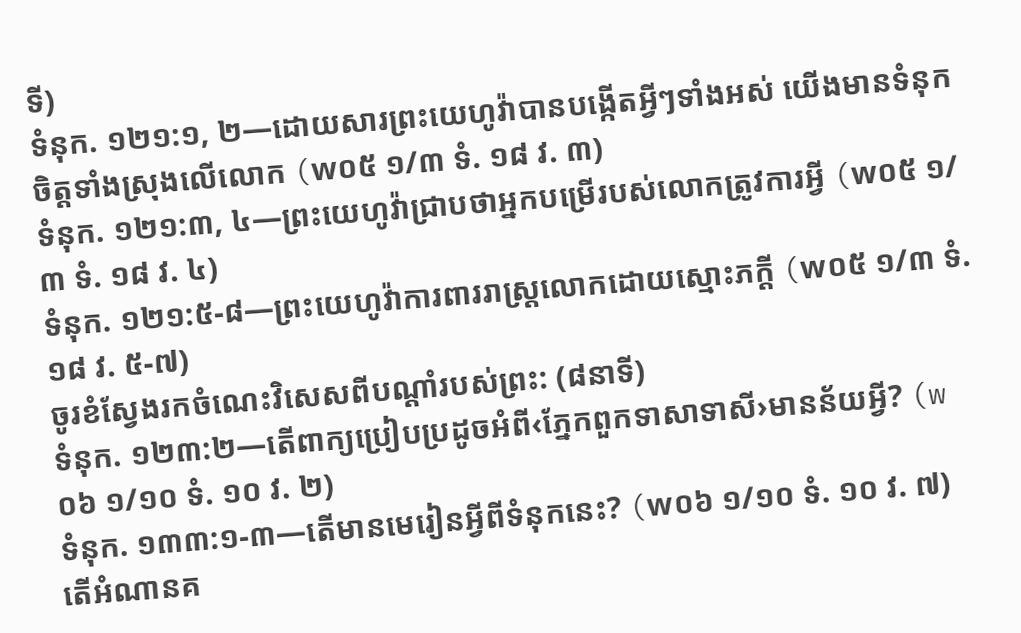ទី)
ទំនុក. ១២១:១, ២—ដោយសារព្រះយេហូវ៉ាបានបង្កើតអ្វីៗទាំងអស់ យើងមានទំនុកចិត្តទាំងស្រុងលើលោក (w០៥ ១/៣ ទំ. ១៨ វ. ៣)
ទំនុក. ១២១:៣, ៤—ព្រះយេហូវ៉ាជ្រាបថាអ្នកបម្រើរបស់លោកត្រូវការអ្វី (w០៥ ១/៣ ទំ. ១៨ វ. ៤)
ទំនុក. ១២១:៥-៨—ព្រះយេហូវ៉ាការពាររាស្ត្រលោកដោយស្មោះភក្ដី (w០៥ ១/៣ ទំ. ១៨ វ. ៥-៧)
ចូរខំស្វែងរកចំណេះវិសេសពីបណ្ដាំរបស់ព្រះ: (៨នាទី)
ទំនុក. ១២៣:២—តើពាក្យប្រៀបប្រដូចអំពី‹ភ្នែកពួកទាសាទាសី›មានន័យអ្វី? (w០៦ ១/១០ ទំ. ១០ វ. ២)
ទំនុក. ១៣៣:១-៣—តើមានមេរៀនអ្វីពីទំនុកនេះ? (w០៦ ១/១០ ទំ. ១០ វ. ៧)
តើអំណានគ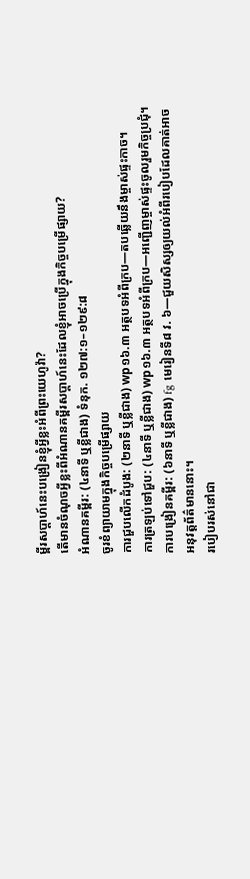ម្ពីរសប្ដាហ៍នេះបង្រៀនខ្ញុំអ្វីខ្លះអំពីព្រះយេហូវ៉ា?
តើមានចំណុចអ្វីខ្លះពីអំណានគម្ពីរសប្ដាហ៍នេះដែលខ្ញុំអាចប្រើក្នុងកិច្ចបម្រើផ្សាយ?
អំណានគម្ពីរ: (៤នាទី ឬខ្លីជាង) ទំនុក. ១២៧:១–១២៩:៨
ចូរខំព្យាយាមក្នុងកិច្ចបម្រើផ្សាយ
ការជួបលើកដំបូង: (២នាទី ឬខ្លីជាង) wp១៦.៣ អត្ថបទអំពីក្រប—តបឆ្លើយនឹងម្ចាស់ផ្ទះកាច។
ការត្រឡប់ទៅជួប: (៤នាទី ឬខ្លីជាង) wp១៦.៣ អត្ថបទអំពីក្រប—អញ្ជើញម្ចាស់ផ្ទះចូលរួមកិច្ចប្រជុំ។
ការបង្រៀនគម្ពីរ: (៦នាទី ឬខ្លីជាង) fg មេរៀនទី៨ វ. ៦—ជួយសិស្សឲ្យយល់អំពីរបៀបដែលគាត់អាចអនុវត្តព័ត៌មាននោះ។
របៀបរស់នៅជា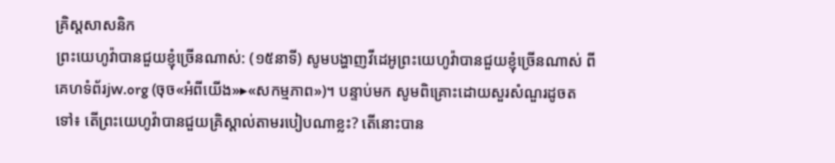គ្រិស្តសាសនិក
ព្រះយេហូវ៉ាបានជួយខ្ញុំច្រើនណាស់: (១៥នាទី) សូមបង្ហាញវីដេអូព្រះយេហូវ៉ាបានជួយខ្ញុំច្រើនណាស់ ពីគេហទំព័រjw.org (ចុច«អំពីយើង»▸«សកម្មភាព»)។ បន្ទាប់មក សូមពិគ្រោះដោយសួរសំណួរដូចតទៅ៖ តើព្រះយេហូវ៉ាបានជួយគ្រិស្ដាល់តាមរបៀបណាខ្លះ? តើនោះបាន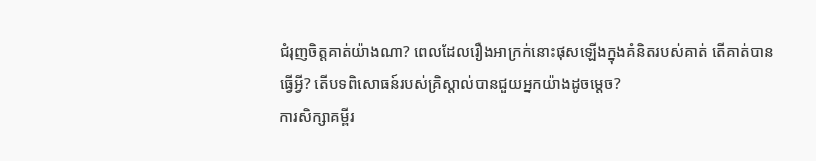ជំរុញចិត្តគាត់យ៉ាងណា? ពេលដែលរឿងអាក្រក់នោះផុសឡើងក្នុងគំនិតរបស់គាត់ តើគាត់បានធ្វើអ្វី? តើបទពិសោធន៍របស់គ្រិស្ដាល់បានជួយអ្នកយ៉ាងដូចម្ដេច?
ការសិក្សាគម្ពីរ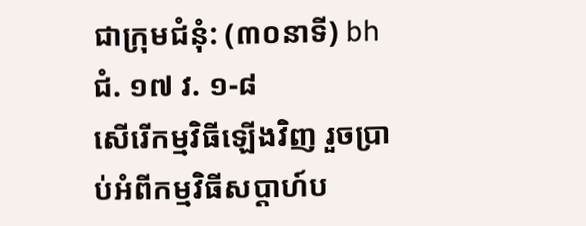ជាក្រុមជំនុំ: (៣០នាទី) bh ជំ. ១៧ វ. ១-៨
សើរើកម្មវិធីឡើងវិញ រួចប្រាប់អំពីកម្មវិធីសប្ដាហ៍ប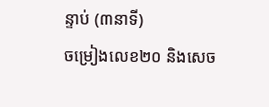ន្ទាប់ (៣នាទី)
ចម្រៀងលេខ២០ និងសេច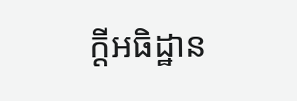ក្ដីអធិដ្ឋាន